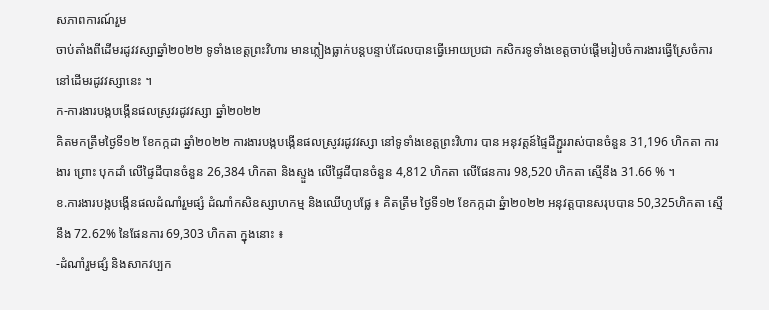សភាពការណ៍រួម
ចាប់តាំងពីដើមរដូវវស្សាឆ្នាំ២០២២ ទូទាំងខេត្តព្រះវិហារ មានភ្លៀងធ្លាក់បន្តបន្ទាប់ដែលបានធ្វើអោយប្រជា កសិករទូទាំងខេត្តចាប់ផ្តើមរៀបចំការងារធ្វើស្រែចំការនៅដើមរដូវវស្សានេះ ។
ក-ការងារបង្កបង្កើនផលស្រូវរដូវវស្សា ឆ្នាំ២០២២
គិតមកត្រឹមថ្ងៃទី១២ ខែកក្កដា ឆ្នាំ២០២២ ការងារបង្កបង្កើនផលស្រូវរដូវវស្សា នៅទូទាំងខេត្តព្រះវិហារ បាន អនុវត្តន៍ផ្ទៃដីភ្ជួររាស់បានចំនួន 31,196 ហិកតា ការងារ ព្រោះ បុកដាំ លើផ្ទៃដីបានចំនួន 26,384 ហិកតា និងស្ទួង លើផ្ទៃដីបានចំនួន 4,812 ហិកតា លើផែនការ 98,520 ហិកតា ស្មើនឹង 31.66 % ។
ខ.ការងារបង្កបង្កើនផលដំណាំរួមផ្សំ ដំណាំកសិឧស្សាហកម្ម និងឈើហូបផ្លែ ៖ គិតត្រឹម ថ្ងៃទី១២ ខែកក្កដា ឆ្នំា២០២២ អនុវត្តបានសរុបបាន 50,325ហិកតា ស្មើនឹង 72.62% នៃផែនការ 69,303 ហិកតា ក្នុងនោះ ៖
-ដំណាំរួមផ្សំ និងសាកវប្បក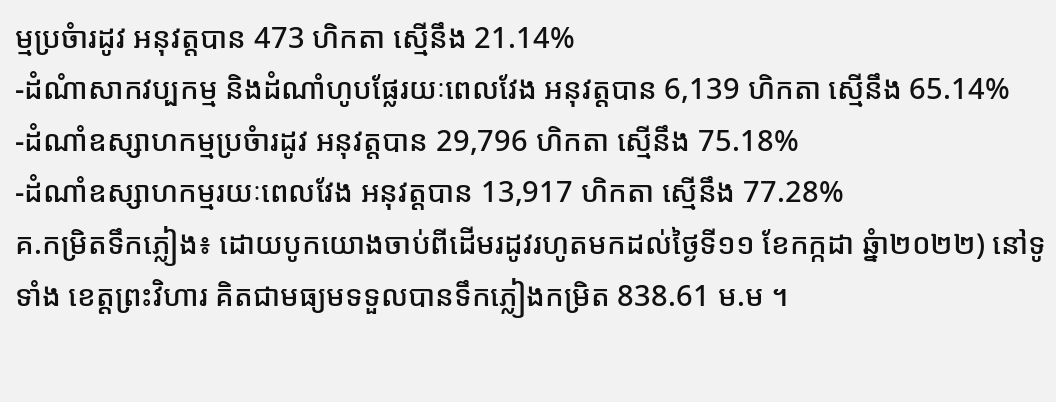ម្មប្រចំារដូវ អនុវត្តបាន 473 ហិកតា ស្មើនឹង 21.14%
-ដំណំាសាកវប្បកម្ម និងដំណាំហូបផ្លែរយៈពេលវែង អនុវត្តបាន 6,139 ហិកតា ស្មើនឹង 65.14%
-ដំណាំឧស្សាហកម្មប្រចំារដូវ អនុវត្តបាន 29,796 ហិកតា ស្មើនឹង 75.18%
-ដំណាំឧស្សាហកម្មរយៈពេលវែង អនុវត្តបាន 13,917 ហិកតា ស្មើនឹង 77.28%
គ.កម្រិតទឹកភ្លៀង៖ ដោយបូកយោងចាប់ពីដើមរដូវរហូតមកដល់ថ្ងៃទី១១ ខែកក្កដា ឆ្នំា២០២២) នៅទូទាំង ខេត្តព្រះវិហារ គិតជាមធ្យមទទួលបានទឹកភ្លៀងកម្រិត 838.61 ម.ម ។